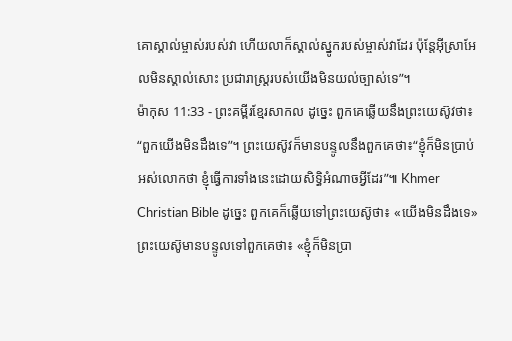គោស្គាល់ម្ចាស់របស់វា ហើយលាក៏ស្គាល់ស្នូករបស់ម្ចាស់វាដែរ ប៉ុន្តែអ៊ីស្រាអែលមិនស្គាល់សោះ ប្រជារាស្ត្ររបស់យើងមិនយល់ច្បាស់ទេ”។
ម៉ាកុស 11:33 - ព្រះគម្ពីរខ្មែរសាកល ដូច្នេះ ពួកគេឆ្លើយនឹងព្រះយេស៊ូវថា៖ “ពួកយើងមិនដឹងទេ”។ ព្រះយេស៊ូវក៏មានបន្ទូលនឹងពួកគេថា៖“ខ្ញុំក៏មិនប្រាប់អស់លោកថា ខ្ញុំធ្វើការទាំងនេះដោយសិទ្ធិអំណាចអ្វីដែរ”៕ Khmer Christian Bible ដូច្នេះ ពួកគេក៏ឆ្លើយទៅព្រះយេស៊ូថា៖ «យើងមិនដឹងទេ» ព្រះយេស៊ូមានបន្ទូលទៅពួកគេថា៖ «ខ្ញុំក៏មិនប្រា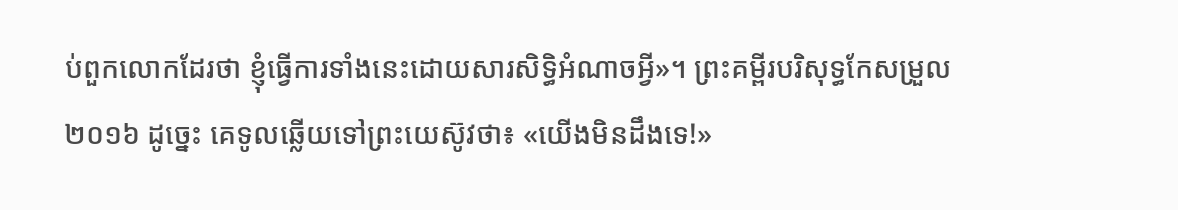ប់ពួកលោកដែរថា ខ្ញុំធ្វើការទាំងនេះដោយសារសិទ្ធិអំណាចអ្វី»។ ព្រះគម្ពីរបរិសុទ្ធកែសម្រួល ២០១៦ ដូច្នេះ គេទូលឆ្លើយទៅព្រះយេស៊ូវថា៖ «យើងមិនដឹងទេ!»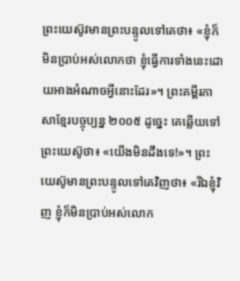ព្រះយេស៊ូវមានព្រះបន្ទូលទៅគេថា៖ «ខ្ញុំក៏មិនប្រាប់អស់លោកថា ខ្ញុំធ្វើការទាំងនេះដោយអាងអំណាចអ្វីនោះដែរ»។ ព្រះគម្ពីរភាសាខ្មែរបច្ចុប្បន្ន ២០០៥ ដូច្នេះ គេឆ្លើយទៅព្រះយេស៊ូថា៖ «យើងមិនដឹងទេ!»។ ព្រះយេស៊ូមានព្រះបន្ទូលទៅគេវិញថា៖ «រីឯខ្ញុំវិញ ខ្ញុំក៏មិនប្រាប់អស់លោក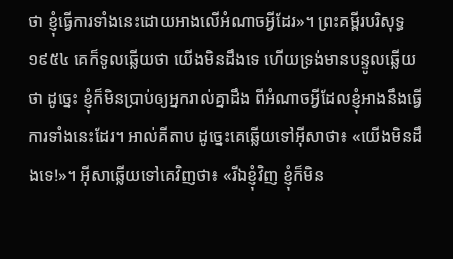ថា ខ្ញុំធ្វើការទាំងនេះដោយអាងលើអំណាចអ្វីដែរ»។ ព្រះគម្ពីរបរិសុទ្ធ ១៩៥៤ គេក៏ទូលឆ្លើយថា យើងមិនដឹងទេ ហើយទ្រង់មានបន្ទូលឆ្លើយថា ដូច្នេះ ខ្ញុំក៏មិនប្រាប់ឲ្យអ្នករាល់គ្នាដឹង ពីអំណាចអ្វីដែលខ្ញុំអាងនឹងធ្វើការទាំងនេះដែរ។ អាល់គីតាប ដូច្នេះគេឆ្លើយទៅអ៊ីសាថា៖ «យើងមិនដឹងទេ!»។ អ៊ីសាឆ្លើយទៅគេវិញថា៖ «រីឯខ្ញុំវិញ ខ្ញុំក៏មិន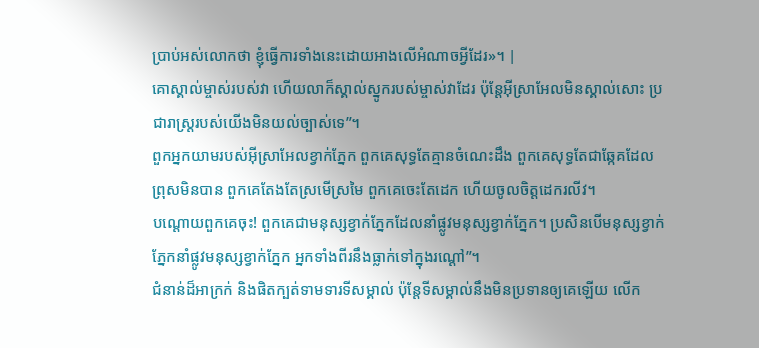ប្រាប់អស់លោកថា ខ្ញុំធ្វើការទាំងនេះដោយអាងលើអំណាចអ្វីដែរ»។ |
គោស្គាល់ម្ចាស់របស់វា ហើយលាក៏ស្គាល់ស្នូករបស់ម្ចាស់វាដែរ ប៉ុន្តែអ៊ីស្រាអែលមិនស្គាល់សោះ ប្រជារាស្ត្ររបស់យើងមិនយល់ច្បាស់ទេ”។
ពួកអ្នកយាមរបស់អ៊ីស្រាអែលខ្វាក់ភ្នែក ពួកគេសុទ្ធតែគ្មានចំណេះដឹង ពួកគេសុទ្ធតែជាឆ្កែគដែលព្រុសមិនបាន ពួកគេតែងតែស្រមើស្រមៃ ពួកគេចេះតែដេក ហើយចូលចិត្តដេករលីវ។
បណ្ដោយពួកគេចុះ! ពួកគេជាមនុស្សខ្វាក់ភ្នែកដែលនាំផ្លូវមនុស្សខ្វាក់ភ្នែក។ ប្រសិនបើមនុស្សខ្វាក់ភ្នែកនាំផ្លូវមនុស្សខ្វាក់ភ្នែក អ្នកទាំងពីរនឹងធ្លាក់ទៅក្នុងរណ្ដៅ”។
ជំនាន់ដ៏អាក្រក់ និងផិតក្បត់ទាមទារទីសម្គាល់ ប៉ុន្តែទីសម្គាល់នឹងមិនប្រទានឲ្យគេឡើយ លើក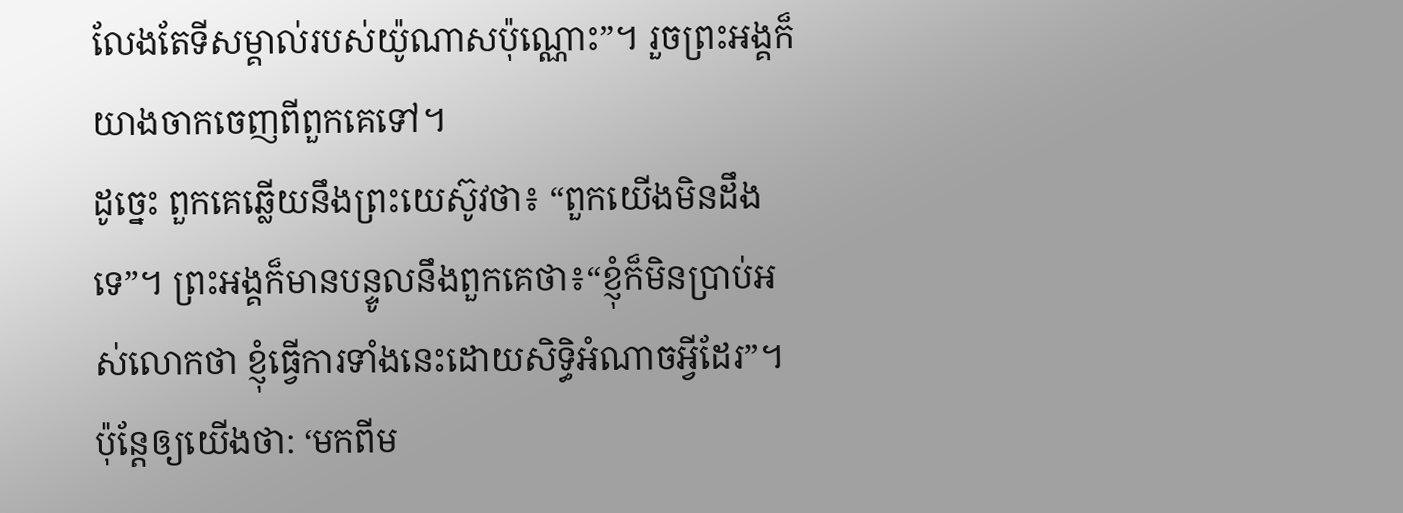លែងតែទីសម្គាល់របស់យ៉ូណាសប៉ុណ្ណោះ”។ រួចព្រះអង្គក៏យាងចាកចេញពីពួកគេទៅ។
ដូច្នេះ ពួកគេឆ្លើយនឹងព្រះយេស៊ូវថា៖ “ពួកយើងមិនដឹងទេ”។ ព្រះអង្គក៏មានបន្ទូលនឹងពួកគេថា៖“ខ្ញុំក៏មិនប្រាប់អស់លោកថា ខ្ញុំធ្វើការទាំងនេះដោយសិទ្ធិអំណាចអ្វីដែរ”។
ប៉ុន្តែឲ្យយើងថា: ‘មកពីម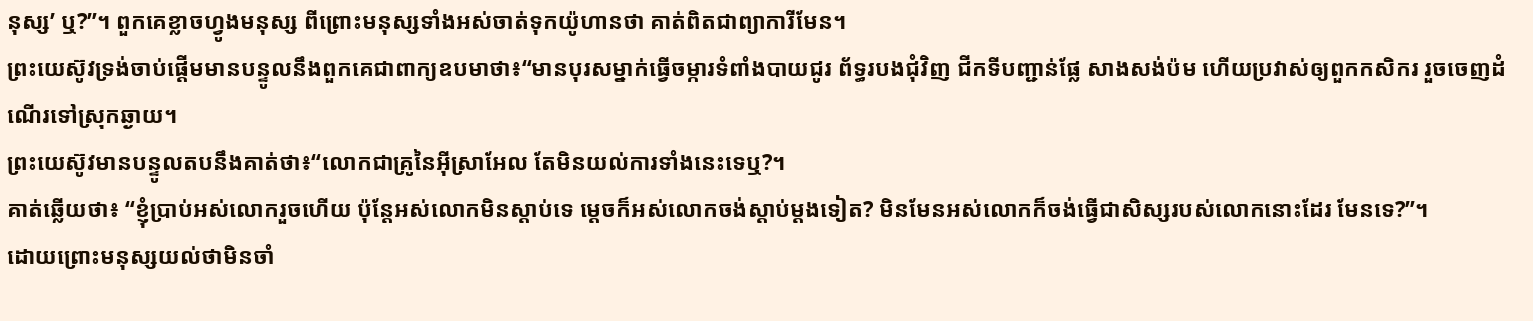នុស្ស’ ឬ?”។ ពួកគេខ្លាចហ្វូងមនុស្ស ពីព្រោះមនុស្សទាំងអស់ចាត់ទុកយ៉ូហានថា គាត់ពិតជាព្យាការីមែន។
ព្រះយេស៊ូវទ្រង់ចាប់ផ្ដើមមានបន្ទូលនឹងពួកគេជាពាក្យឧបមាថា៖“មានបុរសម្នាក់ធ្វើចម្ការទំពាំងបាយជូរ ព័ទ្ធរបងជុំវិញ ជីកទីបញ្ជាន់ផ្លែ សាងសង់ប៉ម ហើយប្រវាស់ឲ្យពួកកសិករ រួចចេញដំណើរទៅស្រុកឆ្ងាយ។
ព្រះយេស៊ូវមានបន្ទូលតបនឹងគាត់ថា៖“លោកជាគ្រូនៃអ៊ីស្រាអែល តែមិនយល់ការទាំងនេះទេឬ?។
គាត់ឆ្លើយថា៖ “ខ្ញុំប្រាប់អស់លោករួចហើយ ប៉ុន្តែអស់លោកមិនស្ដាប់ទេ ម្ដេចក៏អស់លោកចង់ស្ដាប់ម្ដងទៀត? មិនមែនអស់លោកក៏ចង់ធ្វើជាសិស្សរបស់លោកនោះដែរ មែនទេ?”។
ដោយព្រោះមនុស្សយល់ថាមិនចាំ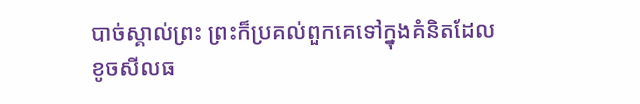បាច់ស្គាល់ព្រះ ព្រះក៏ប្រគល់ពួកគេទៅក្នុងគំនិតដែលខូចសីលធ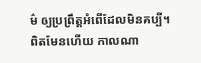ម៌ ឲ្យប្រព្រឹត្តអំពើដែលមិនគប្បី។
ពិតមែនហើយ កាលណា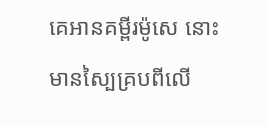គេអានគម្ពីរម៉ូសេ នោះមានស្បៃគ្របពីលើ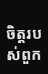ចិត្តរបស់ពួក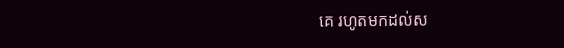គេ រហូតមកដល់ស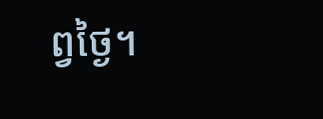ព្វថ្ងៃ។